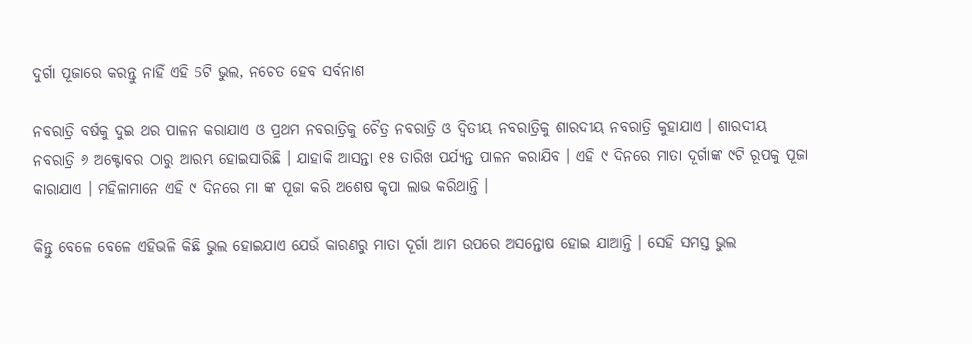ଦୁର୍ଗା ପୂଜାରେ କରନ୍ତୁ ନାହିଁ ଏହି 5ଟି ଭୁଲ, ନଚେତ ହେବ ସର୍ବନାଶ

ନବରାତ୍ରି ବର୍ଷକୁ ଦୁଇ ଥର ପାଳନ କରାଯାଏ ଓ ପ୍ରଥମ ନବରାତ୍ରିକୁ ଚୈତ୍ର ନବରାତ୍ରି ଓ ଦ୍ଵିତୀୟ ନବରାତ୍ରିକୁ ଶାରଦୀୟ ନବରାତ୍ରି କୁହାଯାଏ । ଶାରଦୀୟ ନବରାତ୍ରି ୬ ଅକ୍ଟୋବର ଠାରୁ ଆରମ୍ଭ ହୋଇସାରିଛି । ଯାହାକି ଆସନ୍ତା ୧୫ ତାରିଖ ପର୍ଯ୍ୟନ୍ତ ପାଳନ କରାଯିବ । ଏହି ୯ ଦିନରେ ମାତା ଦୂର୍ଗାଙ୍କ ୯ଟି ରୂପକୁ ପୂଜା କାରାଯାଏ । ମହିଳାମାନେ ଏହି ୯ ଦିନରେ ମା ଙ୍କ ପୂଜା କରି ଅଶେଷ କୃପା ଲାଭ କରିଥାନ୍ତି ।

କିନ୍ତୁ ବେଳେ ବେଳେ ଏହିଭଳି କିଛି ଭୁଲ ହୋଇଯାଏ ଯେଉଁ କାରଣରୁ ମାତା ଦୂର୍ଗା ଆମ ଉପରେ ଅସନ୍ତୋଷ ହୋଇ ଯାଆନ୍ତି । ସେହି ସମସ୍ତ ଭୁଲ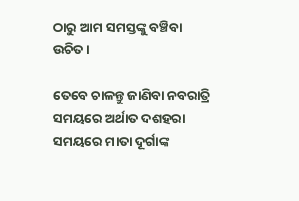ଠାରୁ ଆମ ସମସ୍ତଙ୍କୁ ବଞ୍ଚିବା ଉଚିତ ।

ତେବେ ଚାଳନ୍ତୁ ଜାଣିବା ନବରାତ୍ରି ସମୟରେ ଅର୍ଥାତ ଦଶହରା ସମୟରେ ମାତା ଦୂର୍ଗାଙ୍କ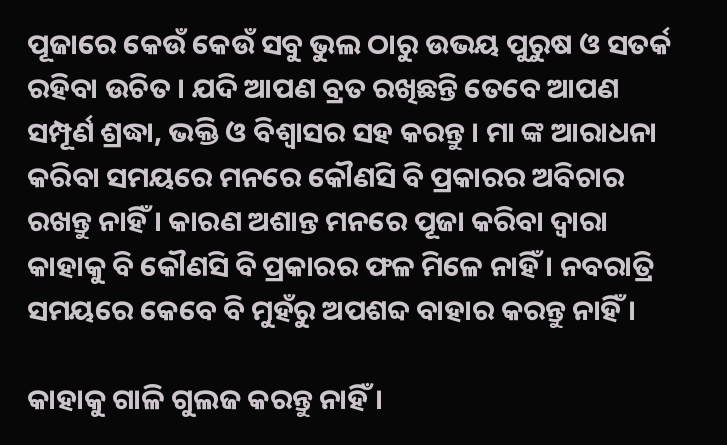ପୂଜାରେ କେଉଁ କେଉଁ ସବୁ ଭୁଲ ଠାରୁ ଉଭୟ ପୁରୁଷ ଓ ସତର୍କ ରହିବା ଉଚିତ । ଯଦି ଆପଣ ବ୍ରତ ରଖିଛନ୍ତି ତେବେ ଆପଣ ସମ୍ପୂର୍ଣ ଶ୍ରଦ୍ଧା, ଭକ୍ତି ଓ ବିଶ୍ଵାସର ସହ କରନ୍ତୁ । ମା ଙ୍କ ଆରାଧନା କରିବା ସମୟରେ ମନରେ କୌଣସି ବି ପ୍ରକାରର ଅବିଚାର ରଖନ୍ତୁ ନାହିଁ । କାରଣ ଅଶାନ୍ତ ମନରେ ପୂଜା କରିବା ଦ୍ଵାରା କାହାକୁ ବି କୌଣସି ବି ପ୍ରକାରର ଫଳ ମିଳେ ନାହିଁ । ନବରାତ୍ରି ସମୟରେ କେବେ ବି ମୁହଁରୁ ଅପଶବ୍ଦ ବାହାର କରନ୍ତୁ ନାହିଁ ।

କାହାକୁ ଗାଳି ଗୁଲଜ କରନ୍ତୁ ନାହିଁ ।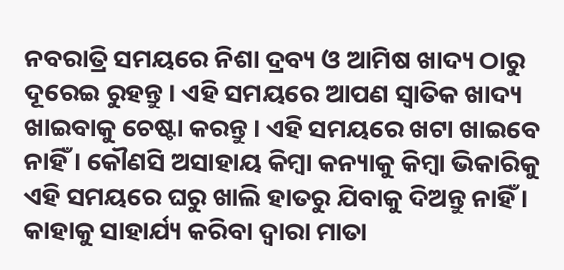ନବରାତ୍ରି ସମୟରେ ନିଶା ଦ୍ରବ୍ୟ ଓ ଆମିଷ ଖାଦ୍ୟ ଠାରୁ ଦୂରେଇ ରୁହନ୍ତୁ । ଏହି ସମୟରେ ଆପଣ ସ୍ଵାତିକ ଖାଦ୍ୟ ଖାଇବାକୁ ଚେଷ୍ଟା କରନ୍ତୁ । ଏହି ସମୟରେ ଖଟା ଖାଇବେ ନାହିଁ । କୌଣସି ଅସାହାୟ କିମ୍ବା କନ୍ୟାକୁ କିମ୍ବା ଭିକାରିକୁ ଏହି ସମୟରେ ଘରୁ ଖାଲି ହାତରୁ ଯିବାକୁ ଦିଅନ୍ତୁ ନାହିଁ । କାହାକୁ ସାହାର୍ଯ୍ୟ କରିବା ଦ୍ଵାରା ମାତା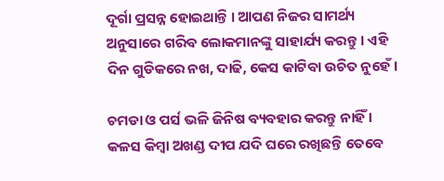ଦୂର୍ଗା ପ୍ରସନ୍ନ ହୋଇଥାନ୍ତି । ଆପଣ ନିଜର ସାମର୍ଥ୍ୟ ଅନୁସାରେ ଗରିବ ଲୋକମାନଙ୍କୁ ସାହାର୍ଯ୍ୟ କରନ୍ତୁ । ଏହି ଦିନ ଗୁଡିକରେ ନଖ, ଦାଢି, କେସ କାଟିବା ଉଚିତ ନୁହେଁ ।

ଚମଡା ଓ ପର୍ସ ଭଳି ଜିନିଷ ବ୍ୟବହାର କରନ୍ତୁ ନାହିଁ । କଳସ କିମ୍ବା ଅଖଣ୍ଡ ଦୀପ ଯଦି ଘରେ ରଖିଛନ୍ତି ତେବେ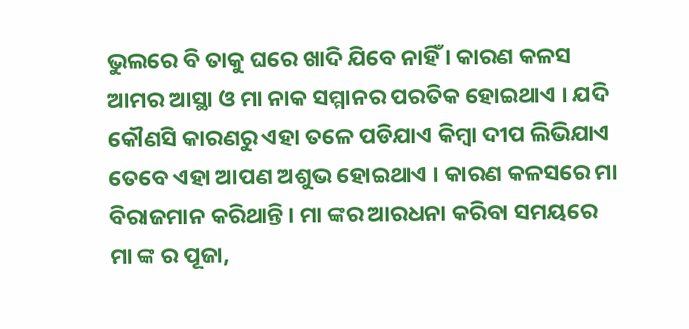ଭୁଲରେ ବି ତାକୁ ଘରେ ଖାଦି ଯିବେ ନାହିଁ । କାରଣ କଳସ ଆମର ଆସ୍ଥା ଓ ମା ନାକ ସମ୍ମାନର ପରତିକ ହୋଇଥାଏ । ଯଦି କୌଣସି କାରଣରୁ ଏହା ତଳେ ପଡିଯାଏ କିମ୍ବା ଦୀପ ଲିଭିଯାଏ ତେବେ ଏହା ଆପଣ ଅଶୁଭ ହୋଇଥାଏ । କାରଣ କଳସରେ ମା ବିରାଜମାନ କରିଥାନ୍ତି । ମା ଙ୍କର ଆରଧନା କରିବା ସମୟରେ ମା ଙ୍କ ର ପୂଜା,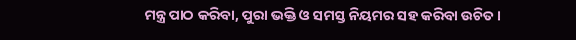ମନ୍ତ୍ର ପାଠ କରିବା, ପୁରା ଭକ୍ତି ଓ ସମସ୍ତ ନିୟମର ସହ କରିବା ଉଚିତ ।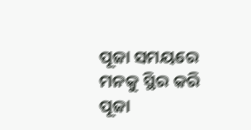ପୂଜା ସମୟରେ ମନକୁ ସ୍ଥିର କରି ପୂଜା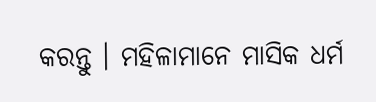କରନ୍ତୁ । ମହିଳାମାନେ ମାସିକ ଧର୍ମ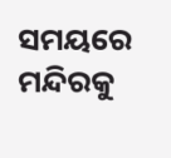ସମୟରେ ମନ୍ଦିରକୁ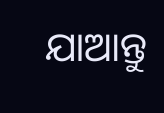ଯାଆନ୍ତୁ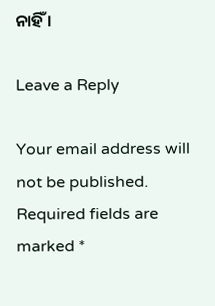ନାହିଁ ।

Leave a Reply

Your email address will not be published. Required fields are marked *